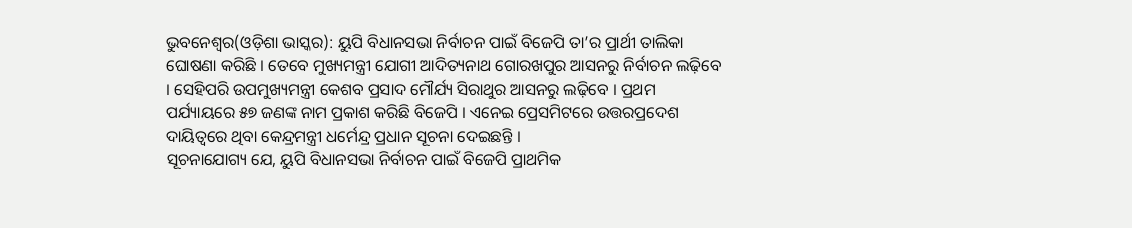ଭୁବନେଶ୍ୱର(ଓଡ଼ିଶା ଭାସ୍କର): ୟୁପି ବିଧାନସଭା ନିର୍ବାଚନ ପାଇଁ ବିଜେପି ତା’ର ପ୍ରାର୍ଥୀ ତାଲିକା ଘୋଷଣା କରିଛି । ତେବେ ମୁଖ୍ୟମନ୍ତ୍ରୀ ଯୋଗୀ ଆଦିତ୍ୟନାଥ ଗୋରଖପୁର ଆସନରୁ ନିର୍ବାଚନ ଲଢ଼ିବେ । ସେହିପରି ଉପମୁଖ୍ୟମନ୍ତ୍ରୀ କେଶବ ପ୍ରସାଦ ମୌର୍ଯ୍ୟ ସିରାଥୁର ଆସନରୁ ଲଢ଼ିବେ । ପ୍ରଥମ ପର୍ଯ୍ୟାୟରେ ୫୭ ଜଣଙ୍କ ନାମ ପ୍ରକାଶ କରିଛି ବିଜେପି । ଏନେଇ ପ୍ରେସମିଟରେ ଉତ୍ତରପ୍ରଦେଶ ଦାୟିତ୍ୱରେ ଥିବା କେନ୍ଦ୍ରମନ୍ତ୍ରୀ ଧର୍ମେନ୍ଦ୍ର ପ୍ରଧାନ ସୂଚନା ଦେଇଛନ୍ତି ।
ସୂଚନାଯୋଗ୍ୟ ଯେ, ୟୁପି ବିଧାନସଭା ନିର୍ବାଚନ ପାଇଁ ବିଜେପି ପ୍ରାଥମିକ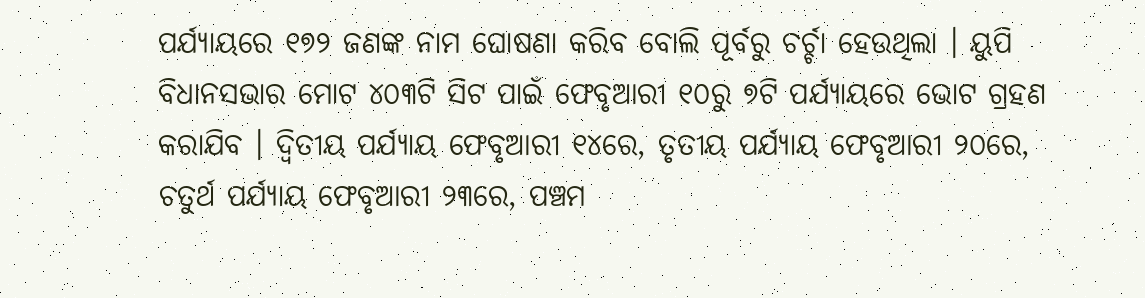ପର୍ଯ୍ୟାୟରେ ୧୭୨ ଜଣଙ୍କ ନାମ ଘୋଷଣା କରିବ ବୋଲି ପୂର୍ବରୁ ଚର୍ଚ୍ଚା ହେଉଥିଲା । ୟୁପି ବିଧାନସଭାର ମୋଟ ୪୦୩ଟି ସିଟ ପାଇଁ ଫେବୃଆରୀ ୧୦ରୁ ୭ଟି ପର୍ଯ୍ୟାୟରେ ଭୋଟ ଗ୍ରହଣ କରାଯିବ । ଦ୍ୱିତୀୟ ପର୍ଯ୍ୟାୟ ଫେବୃଆରୀ ୧୪ରେ, ତୃତୀୟ ପର୍ଯ୍ୟାୟ ଫେବୃଆରୀ ୨୦ରେ, ଚତୁର୍ଥ ପର୍ଯ୍ୟାୟ ଫେବୃଆରୀ ୨୩ରେ, ପଞ୍ଚମ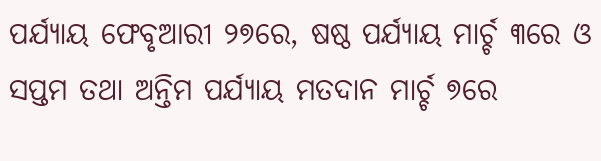ପର୍ଯ୍ୟାୟ ଫେବୃଆରୀ ୨୭ରେ, ଷଷ୍ଠ ପର୍ଯ୍ୟାୟ ମାର୍ଚ୍ଚ ୩ରେ ଓ ସପ୍ତମ ତଥା ଅନ୍ତିମ ପର୍ଯ୍ୟାୟ ମତଦାନ ମାର୍ଚ୍ଚ ୭ରେ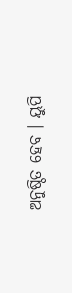ଅନୁଷ୍ଠିତ ହେବ । ୟୁପି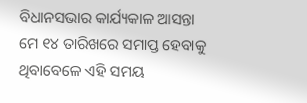ବିଧାନସଭାର କାର୍ଯ୍ୟକାଳ ଆସନ୍ତା ମେ ୧୪ ତାରିଖରେ ସମାପ୍ତ ହେବାକୁ ଥିବାବେଳେ ଏହି ସମୟ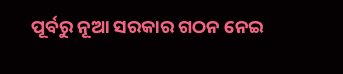ପୂର୍ବରୁ ନୂଆ ସରକାର ଗଠନ ନେଇ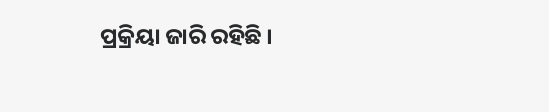ପ୍ରକ୍ରିୟା ଜାରି ରହିଛି ।